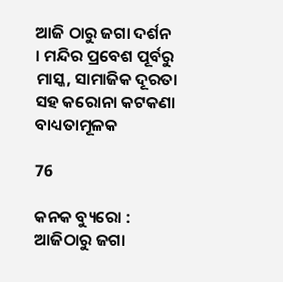ଆଜି ଠାରୁ ଜଗା ଦର୍ଶନ । ମନ୍ଦିର ପ୍ରବେଶ ପୂର୍ବରୁ ମାସ୍କ, ସାମାଜିକ ଦୂରତା ସହ କରୋନା କଟକଣା ବାଧ୍ୟତାମୂଳକ

76

କନକ ବ୍ୟୁରୋ : ଆଜିଠାରୁ ଜଗା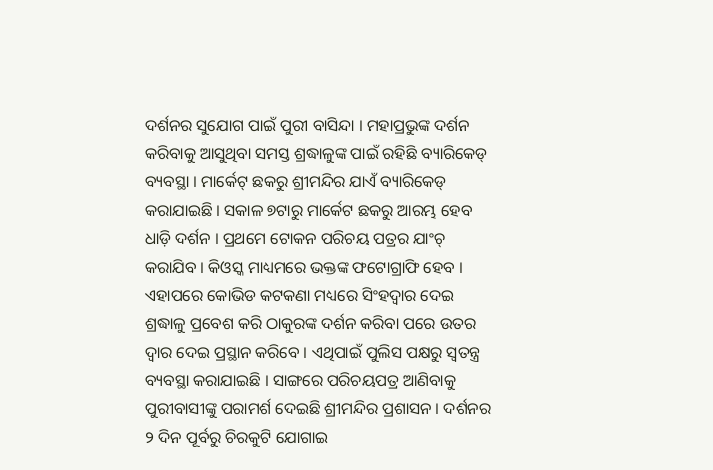ଦର୍ଶନର ସୁଯୋଗ ପାଇଁ ପୁରୀ ବାସିନ୍ଦା । ମହାପ୍ରଭୁଙ୍କ ଦର୍ଶନ କରିବାକୁ ଆସୁଥିବା ସମସ୍ତ ଶ୍ରଦ୍ଧାଳୁଙ୍କ ପାଇଁ ରହିଛି ବ୍ୟାରିକେଡ୍ ବ୍ୟବସ୍ଥା । ମାର୍କେଟ୍ ଛକରୁ ଶ୍ରୀମନ୍ଦିର ଯାଏଁ ବ୍ୟାରିକେଡ୍ କରାଯାଇଛି । ସକାଳ ୭ଟାରୁ ମାର୍କେଟ ଛକରୁ ଆରମ୍ଭ ହେବ ଧାଡ଼ି ଦର୍ଶନ । ପ୍ରଥମେ ଟୋକନ ପରିଚୟ ପତ୍ରର ଯାଂଚ୍ କରାଯିବ । କିଓସ୍କ ମାଧ୍ୟମରେ ଭକ୍ତଙ୍କ ଫଟୋଗ୍ରାଫି ହେବ । ଏହାପରେ କୋଭିଡ କଟକଣା ମଧ୍ୟରେ ସିଂହଦ୍ୱାର ଦେଇ ଶ୍ରଦ୍ଧାଳୁ ପ୍ରବେଶ କରି ଠାକୁରଙ୍କ ଦର୍ଶନ କରିବା ପରେ ଉତର ଦ୍ୱାର ଦେଇ ପ୍ରସ୍ଥାନ କରିବେ । ଏଥିପାଇଁ ପୁଲିସ ପକ୍ଷରୁ ସ୍ୱତନ୍ତ୍ର ବ୍ୟବସ୍ଥା କରାଯାଇଛି । ସାଙ୍ଗରେ ପରିଚୟପତ୍ର ଆଣିବାକୁ ପୁରୀବାସୀଙ୍କୁ ପରାମର୍ଶ ଦେଇଛି ଶ୍ରୀମନ୍ଦିର ପ୍ରଶାସନ । ଦର୍ଶନର ୨ ଦିନ ପୂର୍ବରୁ ଚିରକୁଟି ଯୋଗାଇ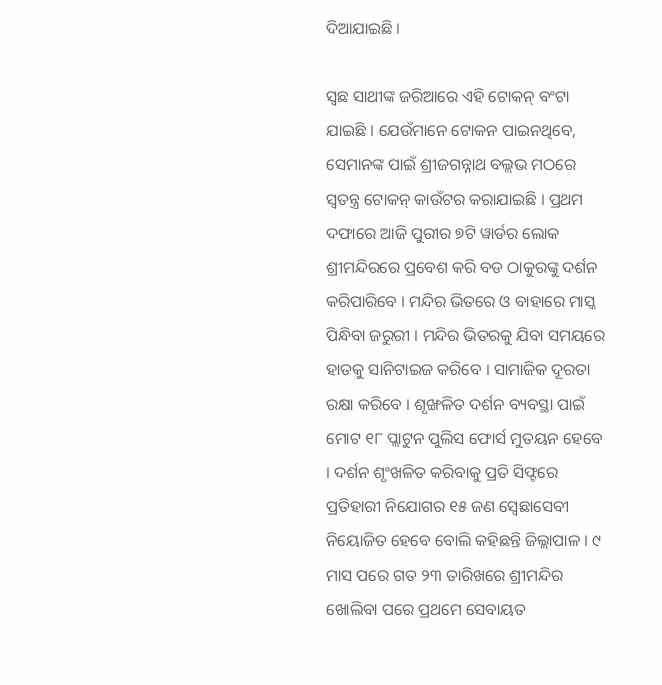ଦିଆଯାଇଛି ।

ସ୍ୱଛ ସାଥୀଙ୍କ ଜରିଆରେ ଏହି ଟୋକନ୍ ବଂଟା ଯାଇଛି । ଯେଉଁମାନେ ଟୋକନ ପାଇନଥିବେ, ସେମାନଙ୍କ ପାଇଁ ଶ୍ରୀଜଗନ୍ନାଥ ବଲ୍ଲଭ ମଠରେ ସ୍ୱତନ୍ତ୍ର ଟୋକନ୍ କାଉଁଟର କରାଯାଇଛି । ପ୍ରଥମ ଦଫାରେ ଆଜି ପୁରୀର ୭ଟି ୱାର୍ଡର ଲୋକ ଶ୍ରୀମନ୍ଦିରରେ ପ୍ରବେଶ କରି ବଡ ଠାକୁରଙ୍କୁ ଦର୍ଶନ କରିପାରିବେ । ମନ୍ଦିର ଭିତରେ ଓ ବାହାରେ ମାସ୍କ ପିନ୍ଧିବା ଜରୁରୀ । ମନ୍ଦିର ଭିତରକୁ ଯିବା ସମୟରେ ହାତକୁ ସାନିଟାଇଜ କରିବେ । ସାମାଜିକ ଦୂରତା ରକ୍ଷା କରିବେ । ଶୃଙ୍ଖଳିତ ଦର୍ଶନ ବ୍ୟବସ୍ଥା ପାଇଁ ମୋଟ ୧୮ ପ୍ଲାଟୁନ ପୁଲିସ ଫୋର୍ସ ମୁତୟନ ହେବେ । ଦର୍ଶନ ଶୃଂଖଳିତ କରିବାକୁ ପ୍ରତି ସିଫ୍ଟରେ ପ୍ରତିହାରୀ ନିଯୋଗର ୧୫ ଜଣ ସ୍ୱେଛାସେବୀ ନିୟୋଜିତ ହେବେ ବୋଲି କହିଛନ୍ତି ଜିଲ୍ଲାପାଳ । ୯ ମାସ ପରେ ଗତ ୨୩ ତାରିଖରେ ଶ୍ରୀମନ୍ଦିର ଖୋଲିବା ପରେ ପ୍ରଥମେ ସେବାୟତ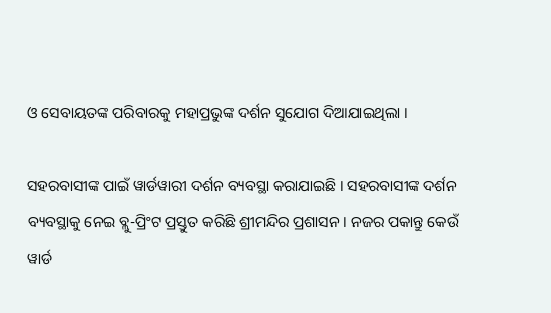ଓ ସେବାୟତଙ୍କ ପରିବାରକୁ ମହାପ୍ରଭୁଙ୍କ ଦର୍ଶନ ସୁଯୋଗ ଦିଆଯାଇଥିଲା ।

ସହରବାସୀଙ୍କ ପାଇଁ ୱାର୍ଡୱାରୀ ଦର୍ଶନ ବ୍ୟବସ୍ଥା କରାଯାଇଛି । ସହରବାସୀଙ୍କ ଦର୍ଶନ ବ୍ୟବସ୍ଥାକୁ ନେଇ ବ୍ଲୁ-ପ୍ରିଂଟ ପ୍ରସ୍ତୁତ କରିଛି ଶ୍ରୀମନ୍ଦିର ପ୍ରଶାସନ । ନଜର ପକାନ୍ତୁ କେଉଁ ୱାର୍ଡ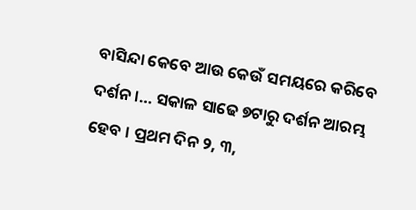ବାସିନ୍ଦା କେବେ ଆଉ କେଉଁ ସମୟରେ କରିବେ ଦର୍ଶନ ।… ସକାଳ ସାଢେ ୭ଟାରୁ ଦର୍ଶନ ଆରମ୍ଭ ହେବ । ପ୍ରଥମ ଦିନ ୨, ୩,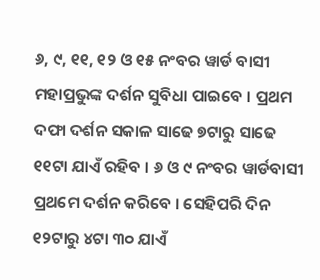୬, ୯, ୧୧, ୧୨ ଓ ୧୫ ନଂବର ୱାର୍ଡ ବାସୀ ମହାପ୍ରଭୁଙ୍କ ଦର୍ଶନ ସୁବିଧା ପାଇବେ । ପ୍ରଥମ ଦଫା ଦର୍ଶନ ସକାଳ ସାଢେ ୭ଟାରୁ ସାଢେ ୧୧ଟା ଯାଏଁ ରହିବ । ୬ ଓ ୯ ନଂବର ୱାର୍ଡବାସୀ ପ୍ରଥମେ ଦର୍ଶନ କରିବେ । ସେହିପରି ଦିନ ୧୨ଟାରୁ ୪ଟା ୩୦ ଯାଏଁ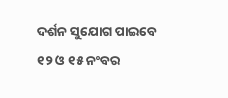ଦର୍ଶନ ସୁଯୋଗ ପାଇବେ ୧୨ ଓ ୧୫ ନଂବର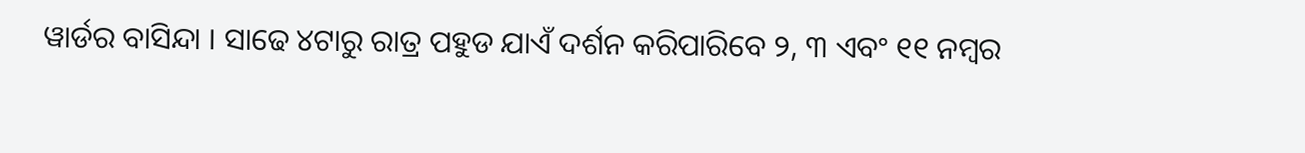ୱାର୍ଡର ବାସିନ୍ଦା । ସାଢେ ୪ଟାରୁ ରାତ୍ର ପହୁଡ ଯାଏଁ ଦର୍ଶନ କରିପାରିବେ ୨, ୩ ଏବଂ ୧୧ ନମ୍ବର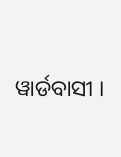ୱାର୍ଡବାସୀ ।